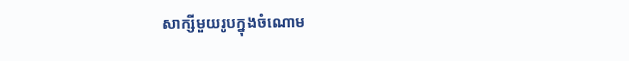សាក្សីមួយរូបក្នុងចំណោម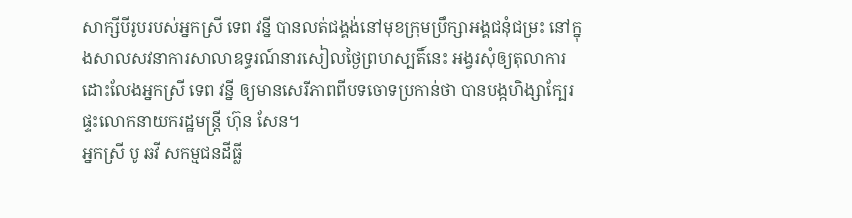សាក្សីបីរូបរបស់អ្នកស្រី ទេព វន្នី បានលត់ជង្គង់នៅមុខក្រុមប្រឹក្សាអង្គជនុំជម្រះ នៅក្នុងសាលសវនាការសាលាឧទ្ធរណ៍នារសៀលថ្ងៃព្រហស្បតិ៍នេះ អង្វរសុំឲ្យតុលាការដោះលែងអ្នកស្រី ទេព វន្នី ឲ្យមានសេរីភាពពីបទចោទប្រកាន់ថា បានបង្កហិង្សាក្បែរផ្ទះលោកនាយករដ្ឋមន្ត្រី ហ៊ុន សែន។
អ្នកស្រី បូ ឆវី សកម្មជនដីធ្លី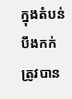ក្នុងតំបន់បឹងកក់ ត្រូវបាន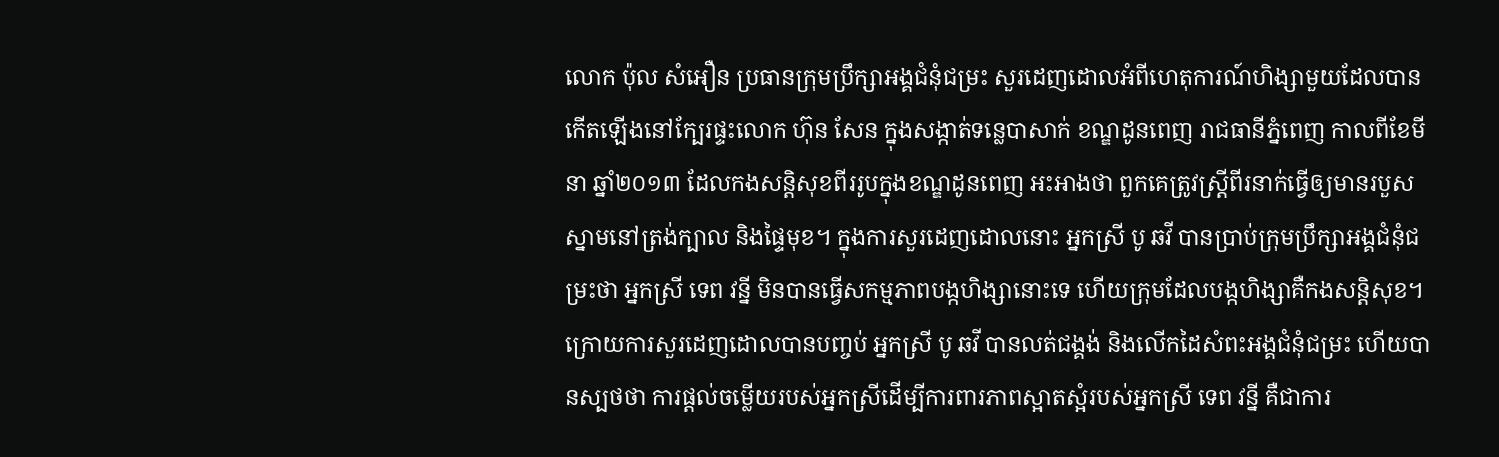លោក ប៉ុល សំអឿន ប្រធានក្រុមប្រឹក្សាអង្គជំនុំជម្រះ សួរដេញដោលអំពីហេតុការណ៍ហិង្សាមួយដែលបានកើតឡើងនៅក្បែរផ្ទះលោក ហ៊ុន សែន ក្នុងសង្កាត់ទន្លេបាសាក់ ខណ្ឌដូនពេញ រាជធានីភ្នំពេញ កាលពីខែមីនា ឆ្នាំ២០១៣ ដែលកងសន្តិសុខពីររូបក្នុងខណ្ឌដូនពេញ អះអាងថា ពួកគេត្រូវស្ត្រីពីរនាក់ធ្វើឲ្យមានរបួសស្នាមនៅត្រង់ក្បាល និងផ្ទៃមុខ។ ក្នុងការសួរដេញដោលនោះ អ្នកស្រី បូ ឆវី បានប្រាប់ក្រុមប្រឹក្សាអង្គជំនុំជម្រះថា អ្នកស្រី ទេព វន្នី មិនបានធ្វើសកម្មភាពបង្កហិង្សានោះទេ ហើយក្រុមដែលបង្កហិង្សាគឺកងសន្តិសុខ។
ក្រោយការសួរដេញដោលបានបញ្ចប់ អ្នកស្រី បូ ឆវី បានលត់ជង្គង់ និងលើកដៃសំពះអង្គជំនុំជម្រះ ហើយបានស្បថថា ការផ្តល់ចម្លើយរបស់អ្នកស្រីដើម្បីការពារភាពស្អាតស្អំរបស់អ្នកស្រី ទេព វន្នី គឺជាការ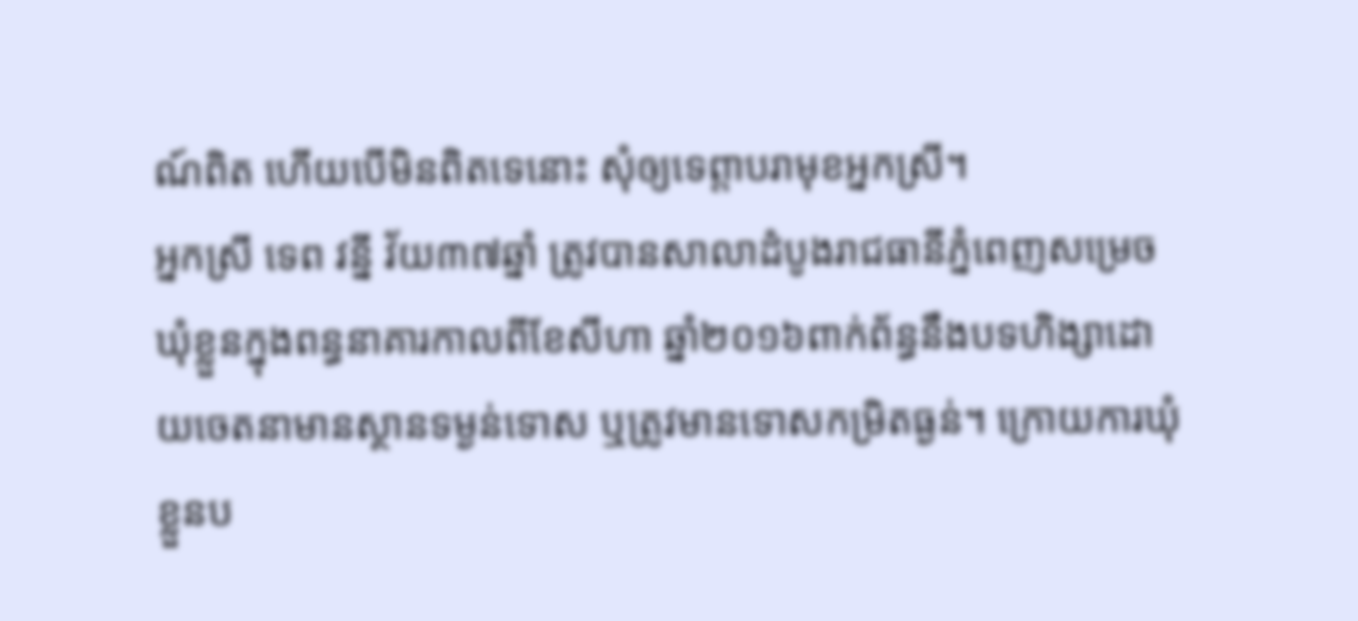ណ៍ពិត ហើយបើមិនពិតទេនោះ សុំឲ្យទេព្តាបរាមុខអ្នកស្រី។
អ្នកស្រី ទេព វន្នី វ័យ៣៧ឆ្នាំ ត្រូវបានសាលាដំបូងរាជធានីភ្នំពេញសម្រេចឃុំខ្លួនក្នុងពន្ធនាគារកាលពីខែសីហា ឆ្នាំ២០១៦ពាក់ព័ន្ធនឹងបទហិង្សាដោយចេតនាមានស្ថានទម្ងន់ទោស ឬត្រូវមានទោសកម្រិតធ្ងន់។ ក្រោយការឃុំខ្លួនប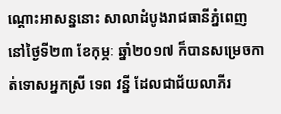ណ្តោះអាសន្ននោះ សាលាដំបូងរាជធានីភ្នំពេញ នៅថ្ងៃទី២៣ ខែកុម្ភៈ ឆ្នាំ២០១៧ ក៏បានសម្រេចកាត់ទោសអ្នកស្រី ទេព វន្នី ដែលជាជ័យលាភីរ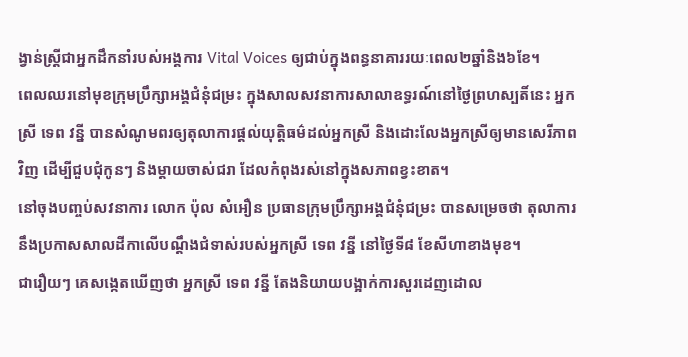ង្វាន់ស្ត្រីជាអ្នកដឹកនាំរបស់អង្គការ Vital Voices ឲ្យជាប់ក្នុងពន្ធនាគាររយៈពេល២ឆ្នាំនិង៦ខែ។
ពេលឈរនៅមុខក្រុមប្រឹក្សាអង្គជំនុំជម្រះ ក្នុងសាលសវនាការសាលាឧទ្ធរណ៍នៅថ្ងៃព្រហស្បតិ៍នេះ អ្នកស្រី ទេព វន្នី បានសំណូមពរឲ្យតុលាការផ្តល់យុត្តិធម៌ដល់អ្នកស្រី និងដោះលែងអ្នកស្រីឲ្យមានសេរីភាពវិញ ដើម្បីជួបជុំកូនៗ និងម្តាយចាស់ជរា ដែលកំពុងរស់នៅក្នុងសភាពខ្វះខាត។
នៅចុងបញ្ចប់សវនាការ លោក ប៉ុល សំអឿន ប្រធានក្រុមប្រឹក្សាអង្គជំនុំជម្រះ បានសម្រេចថា តុលាការនឹងប្រកាសសាលដីកាលើបណ្តឹងជំទាស់របស់អ្នកស្រី ទេព វន្នី នៅថ្ងៃទី៨ ខែសីហាខាងមុខ។
ជារឿយៗ គេសង្កេតឃើញថា អ្នកស្រី ទេព វន្នី តែងនិយាយបង្អាក់ការសួរដេញដោល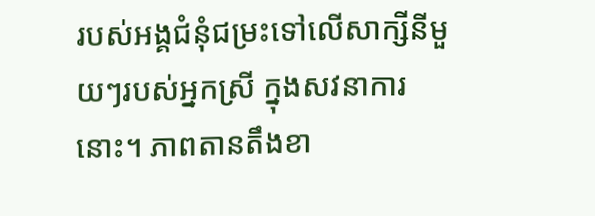របស់អង្គជំនុំជម្រះទៅលើសាក្សីនីមួយៗរបស់អ្នកស្រី ក្នុងសវនាការនោះ។ ភាពតានតឹងខា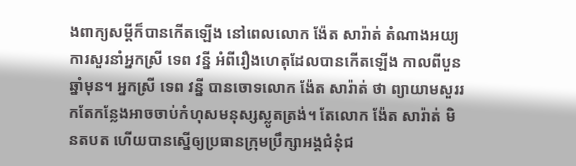ងពាក្យសម្តីក៏បានកើតឡើង នៅពេលលោក ង៉ែត សារ៉ាត់ តំណាងអយ្យការសួរនាំអ្នកស្រី ទេព វន្នី អំពីរឿងហេតុដែលបានកើតឡើង កាលពីបួនឆ្នាំមុន។ អ្នកស្រី ទេព វន្នី បានចោទលោក ង៉ែត សារ៉ាត់ ថា ព្យាយាមសួររកតែកន្លែងអាចចាប់កំហុសមនុស្សស្លូតត្រង់។ តែលោក ង៉ែត សារ៉ាត់ មិនតបត ហើយបានស្នើឲ្យប្រធានក្រុមប្រឹក្សាអង្គជំនុំជ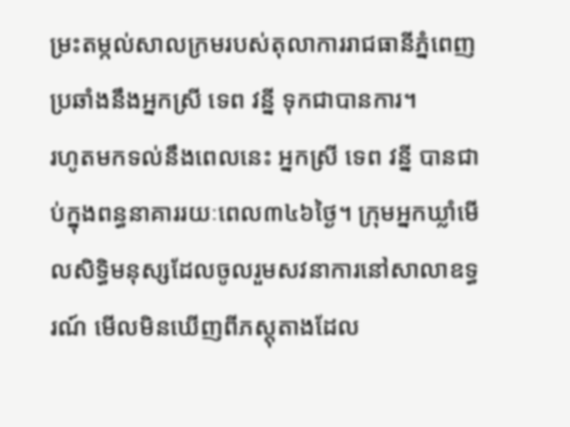ម្រះតម្កល់សាលក្រមរបស់តុលាការរាជធានីភ្នំពេញប្រឆាំងនឹងអ្នកស្រី ទេព វន្នី ទុកជាបានការ។
រហូតមកទល់នឹងពេលនេះ អ្នកស្រី ទេព វន្នី បានជាប់ក្នុងពន្ធនាគាររយៈពេល៣៤៦ថ្ងៃ។ ក្រុមអ្នកឃ្លាំមើលសិទ្ធិមនុស្សដែលចូលរួមសវនាការនៅសាលាឧទ្ធរណ៍ មើលមិនឃើញពីភស្តុតាងដែល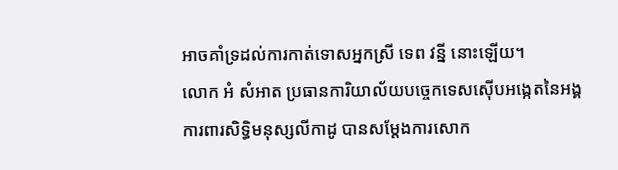អាចគាំទ្រដល់ការកាត់ទោសអ្នកស្រី ទេព វន្នី នោះឡើយ។
លោក អំ សំអាត ប្រធានការិយាល័យបច្ចេកទេសស៊ើបអង្កេតនៃអង្គការពារសិទ្ធិមនុស្សលីកាដូ បានសម្តែងការសោក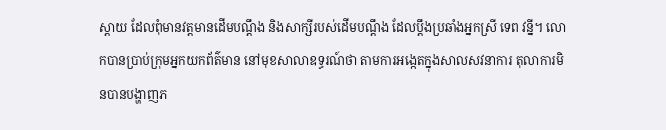ស្តាយ ដែលពុំមានវត្តមានដើមបណ្តឹង និងសាក្សីរបស់ដើមបណ្តឹង ដែលប្តឹងប្រឆាំងអ្នកស្រី ទេព វន្នី។ លោកបានប្រាប់ក្រុមអ្នកយកព័ត៌មាន នៅមុខសាលាឧទ្ធរណ៍ថា តាមការអង្កេតក្នុងសាលសវនាការ តុលាការមិនបានបង្ហាញភ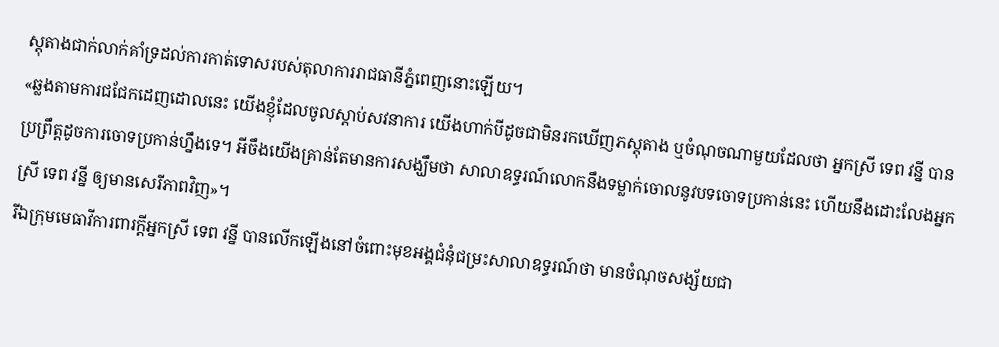ស្តុតាងជាក់លាក់គាំទ្រដល់ការកាត់ទោសរបស់តុលាការរាជធានីភ្នំពេញនោះឡើយ។
«ឆ្លងតាមការជជែកដេញដោលនេះ យើងខ្ញុំដែលចូលស្តាប់សវនាការ យើងហាក់បីដូចជាមិនរកឃើញភស្តុតាង ឬចំណុចណាមួយដែលថា អ្នកស្រី ទេព វន្នី បានប្រព្រឹត្តដូចការចោទប្រកាន់ហ្នឹងទេ។ អីចឹងយើងគ្រាន់តែមានការសង្ឃឹមថា សាលាឧទ្ធរណ៍លោកនឹងទម្លាក់ចោលនូវបទចោទប្រកាន់នេះ ហើយនឹងដោះលែងអ្នកស្រី ទេព វន្នី ឲ្យមានសេរីភាពវិញ»។
រីឯក្រុមមេធាវីការពារក្តីអ្នកស្រី ទេព វន្នី បានលើកឡើងនៅចំពោះមុខអង្គជំនុំជម្រះសាលាឧទ្ធរណ៍ថា មានចំណុចសង្ស័យជា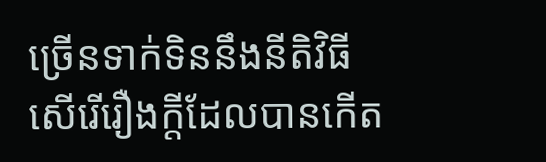ច្រើនទាក់ទិននឹងនីតិវិធីសើរើរឿងក្តីដែលបានកើត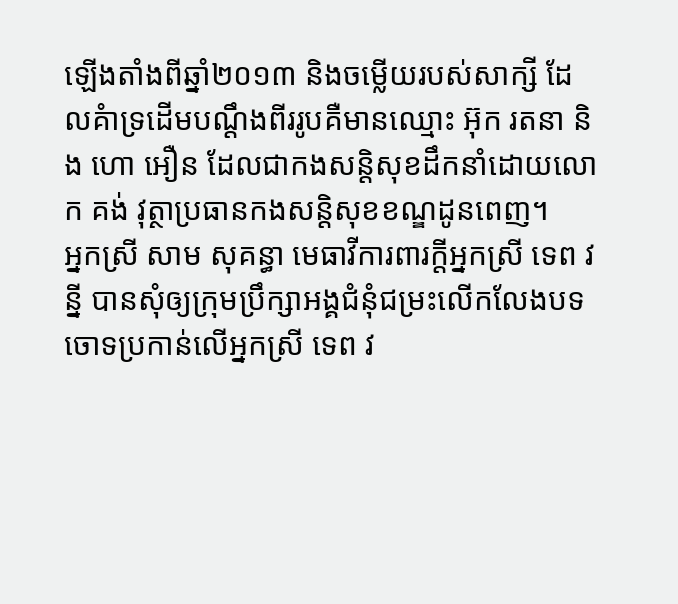ឡើងតាំងពីឆ្នាំ២០១៣ និងចម្លើយរបស់សាក្សី ដែលគំាទ្រដើមបណ្តឹងពីររូបគឺមានឈ្មោះ អ៊ុក រតនា និង ហោ អឿន ដែលជាកងសន្តិសុខដឹកនាំដោយលោក គង់ វុត្ថាប្រធានកងសន្តិសុខខណ្ឌដូនពេញ។
អ្នកស្រី សាម សុគន្ធា មេធាវីការពារក្តីអ្នកស្រី ទេព វន្នី បានសុំឲ្យក្រុមប្រឹក្សាអង្គជំនុំជម្រះលើកលែងបទចោទប្រកាន់លើអ្នកស្រី ទេព វ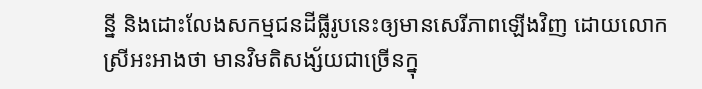ន្នី និងដោះលែងសកម្មជនដីធ្លីរូបនេះឲ្យមានសេរីភាពឡើងវិញ ដោយលោកស្រីអះអាងថា មានវិមតិសង្ស័យជាច្រើនក្នុ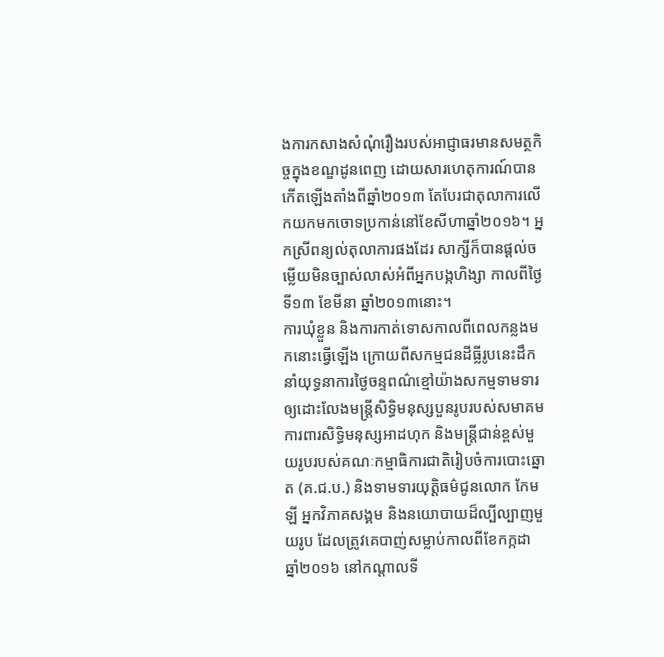ងការកសាងសំណុំរឿងរបស់អាជ្ញាធរមានសមត្ថកិច្ចក្នុងខណ្ឌដូនពេញ ដោយសារហេតុការណ៍បានកើតឡើងតាំងពីឆ្នាំ២០១៣ តែបែរជាតុលាការលើកយកមកចោទប្រកាន់នៅខែសីហាឆ្នាំ២០១៦។ អ្នកស្រីពន្យល់តុលាការផងដែរ សាក្សីក៏បានផ្តល់ចម្លើយមិនច្បាស់លាស់អំពីអ្នកបង្កហិង្សា កាលពីថ្ងៃទី១៣ ខែមីនា ឆ្នាំ២០១៣នោះ។
ការឃុំខ្លួន និងការកាត់ទោសកាលពីពេលកន្លងមកនោះធ្វើឡើង ក្រោយពីសកម្មជនដីធ្លីរូបនេះដឹកនាំយុទ្ធនាការថ្ងៃចន្ទពណ៌ខ្មៅយ៉ាងសកម្មទាមទារឲ្យដោះលែងមន្ត្រីសិទ្ធិមនុស្សបួនរូបរបស់សមាគមការពារសិទ្ធិមនុស្សអាដហុក និងមន្ត្រីជាន់ខ្ពស់មួយរូបរបស់គណៈកម្មាធិការជាតិរៀបចំការបោះឆ្នោត (គ.ជ.ប.) និងទាមទារយុត្តិធម៌ជូនលោក កែម ឡី អ្នកវិភាគសង្គម និងនយោបាយដ៏ល្បីល្បាញមួយរូប ដែលត្រូវគេបាញ់សម្លាប់កាលពីខែកក្កដា ឆ្នាំ២០១៦ នៅកណ្ដាលទី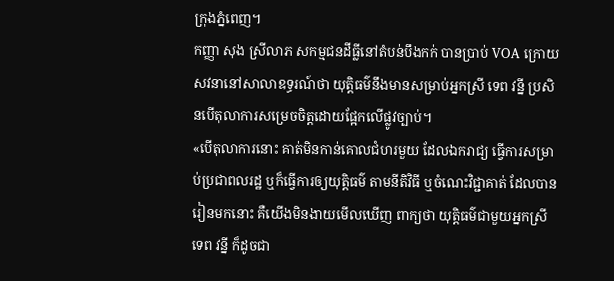ក្រុងភ្នំពេញ។
កញ្ញា សុង ស្រីលាភ សកម្មជនដីធ្លីនៅតំបន់បឹងកក់ បានប្រាប់ VOA ក្រោយសវនានៅសាលាឧទ្ធរណ៍ថា យុត្តិធម៌នឹងមានសម្រាប់អ្នកស្រី ទេព វន្នី ប្រសិនបើតុលាការសម្រេចចិត្តដោយផ្អែកលើផ្លូវច្បាប់។
«បើតុលាការនោះ គាត់មិនកាន់គោលជំហរមួយ ដែលឯករាជ្យ ធ្វើការសម្រាប់ប្រជាពលរដ្ឋ ឬក៏ធ្វើការឲ្យយុត្តិធម៌ តាមនីតិវិធី ឬចំណេះវិជ្ជាគាត់ ដែលបានរៀនមកនោះ គឺយើងមិនងាយមើលឃើញ ពាក្យថា យុត្តិធម៌ជាមួយអ្នកស្រី ទេព វន្នី ក៏ដូចជា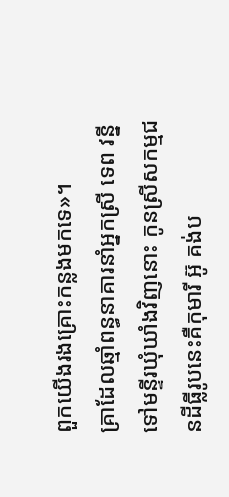ពួកយើងរងគ្រោះកន្លងមកទេ»។
គ្រាដែលឆ្មាំពន្ធនាគារនាំអ្នកស្រី ទេព វន្នី ទៅមន្ទីរឃុំឃាំងវិញនោះ កូនស្រីសកម្មជនដីធ្លីរូបនេះគឺកុមារី អ៊ូ គង់ប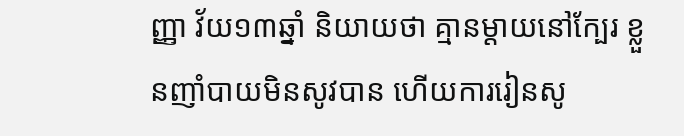ញ្ញា វ័យ១៣ឆ្នាំ និយាយថា គ្មានម្តាយនៅក្បែរ ខ្លួនញាំបាយមិនសូវបាន ហើយការរៀនសូ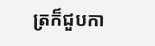ត្រក៏ជួបកា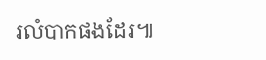រលំបាកផងដែរ៕